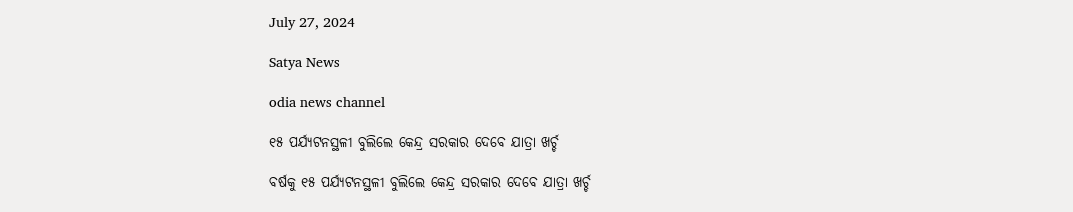July 27, 2024

Satya News

odia news channel

୧୫ ପର୍ଯ୍ୟଟନସ୍ଥଳୀ ବୁଲିଲେ କେନ୍ଦ୍ର ସରକାର ଦେବେ ଯାତ୍ରା ଖର୍ଚ୍ଚ

ବର୍ଷକୁ ୧୫ ପର୍ଯ୍ୟଟନସ୍ଥଳୀ ବୁଲିଲେ କେନ୍ଦ୍ର ସରକାର ଦେବେ ଯାତ୍ରା ଖର୍ଚ୍ଚ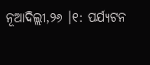ନୂଆଦିଲ୍ଲୀ,୨୬ ।୧: ପର୍ଯ୍ୟଟନ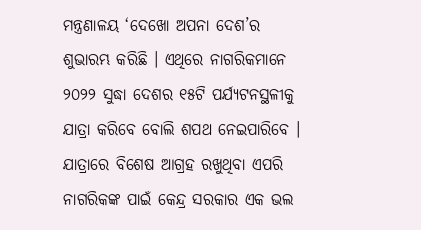ମନ୍ତ୍ରଣାଳୟ ‘ଦେଖୋ ଅପନା ଦେଶ’ର ଶୁଭାରମ୍ଭ କରିଛି । ଏଥିରେ ନାଗରିକମାନେ ୨୦୨୨ ସୁଦ୍ଧା ଦେଶର ୧୫ଟି ପର୍ଯ୍ୟଟନସ୍ଥଳୀକୁ ଯାତ୍ରା କରିବେ ବୋଲି ଶପଥ ନେଇପାରିବେ । ଯାତ୍ରାରେ ବିଶେଷ ଆଗ୍ରହ ରଖୁଥିବା ଏପରି ନାଗରିକଙ୍କ ପାଇଁ କେନ୍ଦ୍ର ସରକାର ଏକ ଭଲ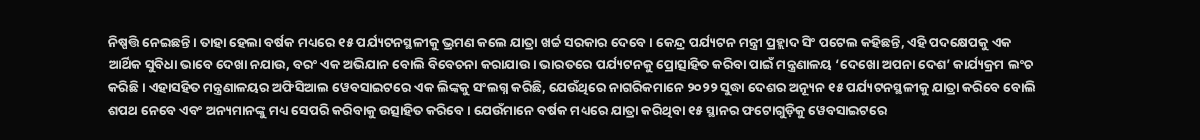ନିଷ୍ପତ୍ତି ନେଇଛନ୍ତି । ତାହା ହେଲା ବର୍ଷକ ମଧ୍ୟରେ ୧୫ ପର୍ଯ୍ୟଟନସ୍ଥଳୀକୁ ଭ୍ରମଣ କଲେ ଯାତ୍ରା ଖର୍ଚ୍ଚ ସରକାର ଦେବେ । କେନ୍ଦ୍ର ପର୍ଯ୍ୟଟନ ମନ୍ତ୍ରୀ ପ୍ରହ୍ଲାଦ ସିଂ ପଟେଲ କହିଛନ୍ତି, ଏହି ପଦକ୍ଷେପକୁ ଏକ ଆର୍ଥିକ ସୁବିଧା ଭାବେ ଦେଖା ନଯାଉ, ବରଂ ଏକ ଅଭିଯାନ ବୋଲି ବିବେଚନା କରାଯାଉ । ଭାରତରେ ପର୍ଯ୍ୟଟନକୁ ପ୍ରୋତ୍ସାହିତ କରିବା ପାଇଁ ମନ୍ତ୍ରଣାଳୟ ‘ଦେଖୋ ଅପନା ଦେଶ’ କାର୍ଯ୍ୟକ୍ରମ ଲଂଚ କରିଛି । ଏହାସହିତ ମନ୍ତ୍ରଣାଳୟର ଅଫିସିଆଲ ୱେବସାଇଟରେ ଏକ ଲିଙ୍କକୁ ସଂଲଗ୍ନ କରିଛି, ଯେଉଁଥିରେ ନାଗରିକମାନେ ୨୦୨୨ ସୁଦ୍ଧା ଦେଶର ଅନ୍ୟୂନ ୧୫ ପର୍ଯ୍ୟଟନସ୍ଥଳୀକୁ ଯାତ୍ରା କରିବେ ବୋଲି ଶପଥ ନେବେ ଏବଂ ଅନ୍ୟମାନଙ୍କୁ ମଧ୍ୟ ସେପରି କରିବାକୁ ଉତ୍ସାହିତ କରିବେ । ଯେଉଁମାନେ ବର୍ଷକ ମଧ୍ୟରେ ଯାତ୍ରା କରିଥିବା ୧୫ ସ୍ଥାନର ଫଟୋଗୁଡ଼ିକୁ ୱେବସାଇଟରେ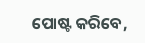ପୋଷ୍ଟ କରିବେ,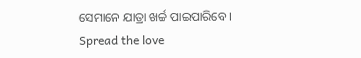ସେମାନେ ଯାତ୍ରା ଖର୍ଚ୍ଚ ପାଇପାରିବେ ।
Spread the love